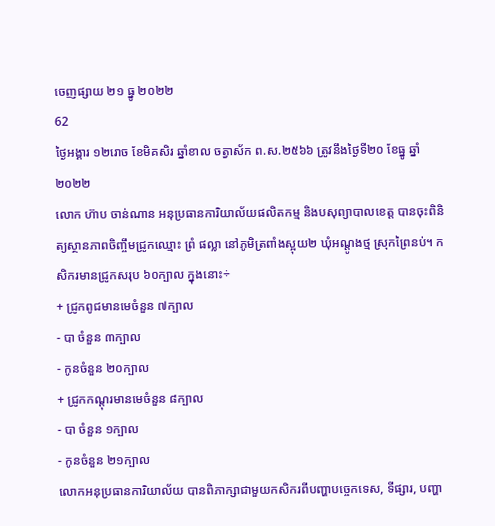ចេញផ្សាយ ២១ ធ្នូ ២០២២
62
ថ្ងៃអង្គារ ១២រោច ខែមិគសិរ ឆ្នាំខាល ចត្វាស័ក ព.ស.២៥៦៦ ត្រូវនឹងថ្ងៃទី២០ ខែធ្នូ ឆ្នាំ២០២២
លោក ហ៊ាប ចាន់ណាន អនុប្រធានការិយាល័យផលិតកម្ម និងបសុព្យាបាលខេត្ត បានចុះពិនិត្យស្ថានភាពចិញ្ចឹមជ្រូកឈ្មោះ ព្រំ ផល្លា នៅភូមិត្រពាំងស្អុយ២ ឃុំអណ្ដូងថ្ម ស្រុកព្រៃនប់។ កសិករមានជ្រូកសរុប ៦០ក្បាល ក្នុងនោះ÷
+ ជ្រូកពូជមានមេចំនួន ៧ក្បាល
- បា ចំនួន ៣ក្បាល
- កូនចំនួន ២០ក្បាល
+ ជ្រូកកណ្ដុរមានមេចំនួន ៨ក្បាល
- បា ចំនួន ១ក្បាល
- កូនចំនួន ២១ក្បាល
លោកអនុប្រធានការិយាល័យ បានពិភាក្សាជាមួយកសិករពីបញ្ហាបច្ចេកទេស, ទីផ្សារ, បញ្ហា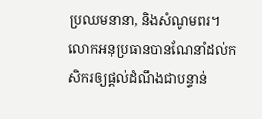ប្រឈមនានា, និងសំណូមពរ។ លោកអនុប្រធានបានណែនាំដល់កសិករឲ្យផ្ដល់ដំណឹងជាបន្ទាន់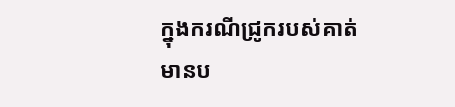ក្នុងករណីជ្រូករបស់គាត់មានប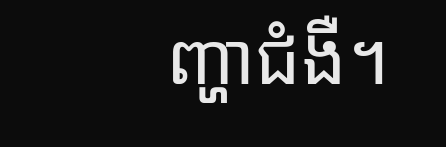ញ្ហាជំងឺ។